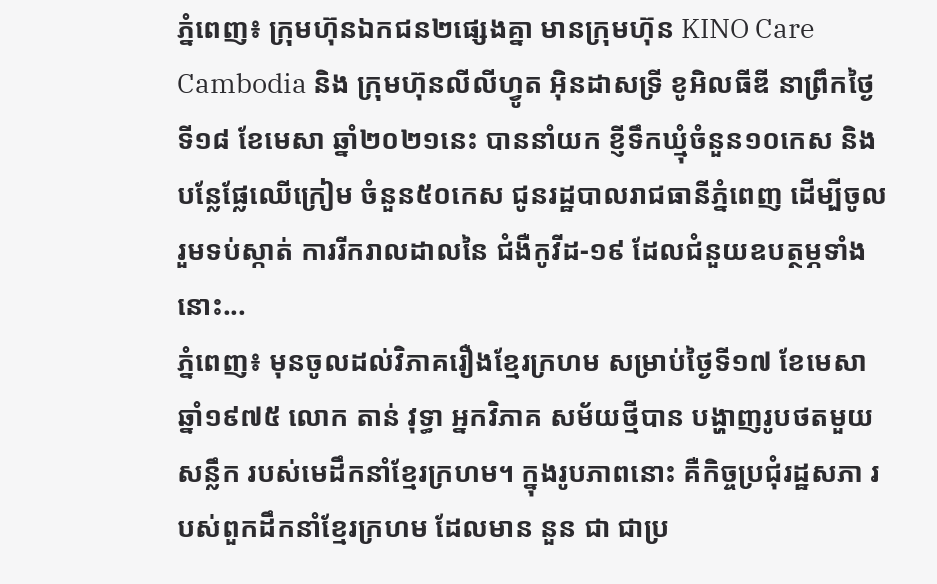ភ្នំពេញ៖ ក្រុមហ៊ុនឯកជន២ផ្សេងគ្នា មានក្រុមហ៊ុន KINO Care Cambodia និង ក្រុមហ៊ុនលីលីហ្វូត អ៊ិនដាសទ្រី ខូអិលធីឌី នាព្រឹកថ្ងៃទី១៨ ខែមេសា ឆ្នាំ២០២១នេះ បាននាំយក ខ្ញីទឹកឃ្មុំចំនួន១០កេស និងបន្លែផ្លែឈើក្រៀម ចំនួន៥០កេស ជូនរដ្ឋបាលរាជធានីភ្នំពេញ ដើម្បីចូលរួមទប់ស្កាត់ ការរីករាលដាលនៃ ជំងឺកូវីដ-១៩ ដែលជំនួយឧបត្ថម្ភទាំងនោះ...
ភ្នំពេញ៖ មុនចូលដល់វិភាគរឿងខ្មែរក្រហម សម្រាប់ថ្ងៃទី១៧ ខែមេសា ឆ្នាំ១៩៧៥ លោក តាន់ វុទ្ធា អ្នកវិភាគ សម័យថ្មីបាន បង្ហាញរូបថតមួយសន្លឹក របស់មេដឹកនាំខ្មែរក្រហម។ ក្នុងរូបភាពនោះ គឺកិច្ចប្រជុំរដ្ឋសភា របស់ពួកដឹកនាំខ្មែរក្រហម ដែលមាន នួន ជា ជាប្រ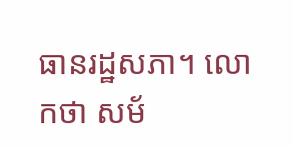ធានរដ្ឋសភា។ លោកថា សម័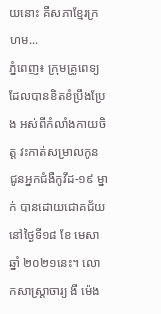យនោះ គឺសភាខ្មែរក្រហម...
ភ្នំពេញ៖ ក្រុមគ្រូពេទ្យ ដែលបានខិតខំប្រឹងប្រែង អស់ពីកំលាំងកាយចិត្ត វះកាត់សម្រាលកូន ជូនអ្នកជំងឺកូវីដ-១៩ ម្នាក់ បានដោយជោគជ័យ នៅថ្ងៃទី១៨ ខែ មេសា ឆ្នាំ ២០២១នេះ។ លោកសាស្រ្តាចារ្យ ងី ម៉េង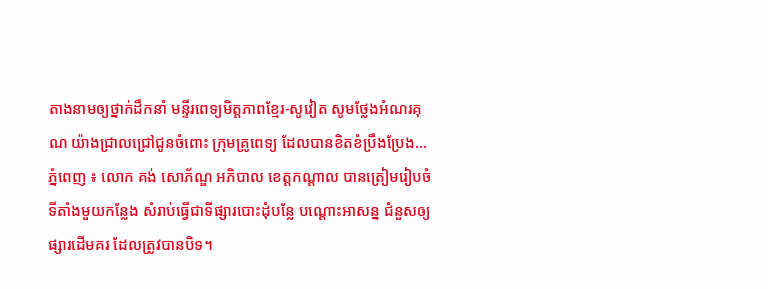តាងនាមឲ្យថ្នាក់ដឹកនាំ មន្ទីរពេទ្យមិត្តភាពខ្មែរ-សូវៀត សូមថ្លែងអំណរគុណ យ៉ាងជ្រាលជ្រៅជូនចំពោះ ក្រុមគ្រូពេទ្យ ដែលបានខិតខំប្រឹងប្រែង...
ភ្នំពេញ ៖ លោក គង់ សោភ័ណ្ឌ អភិបាល ខេត្តកណ្តាល បានត្រៀមរៀបចំ ទីតាំងមួយកន្លែង សំរាប់ធ្វើជាទីផ្សារបោះដុំបន្លែ បណ្តោះអាសន្ន ជំនួសឲ្យផ្សារដើមគរ ដែលត្រូវបានបិទ។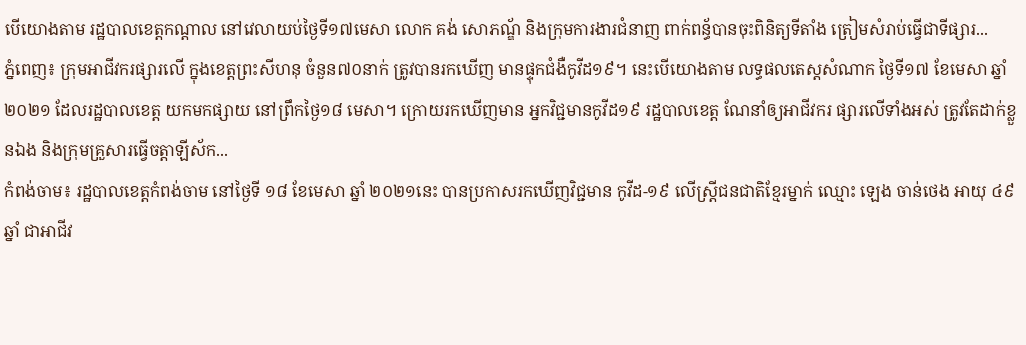បើយោងតាម រដ្ឋបាលខេត្តកណ្តាល នៅវេលាយប់ថ្ងៃទី១៧មេសា លោក គង់ សោភណ្ឌ័ និងក្រុមការងារជំនាញ ពាក់ពន្ធ័បានចុះពិនិត្យទីតាំង ត្រៀមសំរាប់ធ្វើជាទីផ្សារ...
ភ្នំពេញ៖ ក្រុមអាជីវករផ្សារលើ ក្នុងខេត្តព្រះសីហនុ ចំនួន៧០នាក់ ត្រូវបានរកឃើញ មានផ្ទុកជំងឺកូវីដ១៩។ នេះបើយោងតាម លទ្ធផលតេស្តសំណាក ថ្ងៃទី១៧ ខែមេសា ឆ្នាំ២០២១ ដែលរដ្ឋបាលខេត្ត យកមកផ្សាយ នៅព្រឹកថ្ងៃ១៨ មេសា។ ក្រោយរកឃើញមាន អ្នកវិជ្ជមានកូវីដ១៩ រដ្ឋបាលខេត្ត ណែនាំឲ្យអាជីវករ ផ្សារលើទាំងអស់ ត្រូវតែដាក់ខ្លួនឯង និងក្រុមគ្រួសារធ្វើចត្តាឡីស័ក...
កំពង់ចាម៖ រដ្ឋបាលខេត្តកំពង់ចាម នៅថ្ងៃទី ១៨ ខែមេសា ឆ្នាំ ២០២១នេះ បានប្រកាសរកឃើញវិជ្ជមាន កូវីដ-១៩ លើស្ត្រីជនជាតិខ្មែរម្នាក់ ឈ្មោះ ឡេង ចាន់ថេង អាយុ ៤៩ឆ្នាំ ជាអាជីវ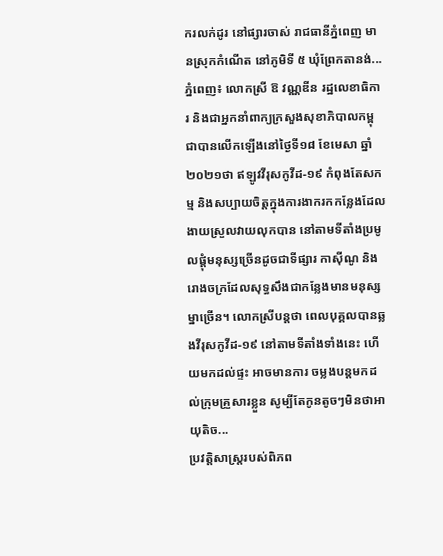ករលក់ដូរ នៅផ្សារចាស់ រាជធានីភ្នំពេញ មានស្រុកកំណើត នៅភូមិទី ៥ ឃុំព្រែកតានង់...
ភ្នំពេញ៖ លោកស្រី ឱ វណ្ណឌីន រដ្ឋលេខាធិការ និងជាអ្នកនាំពាក្យក្រសួងសុខាភិបាលកម្ពុជាបានលើកឡើងនៅថ្ងៃទី១៨ ខែមេសា ឆ្នាំ២០២១ថា ឥឡូវវីរុសកូវីដ-១៩ កំពុងតែសកម្ម និងសប្បាយចិត្តក្នុងការងាករកកន្លែងដែលងាយស្រួលវាយលុកបាន នៅតាមទីតាំងប្រមូលផ្តុំមនុស្សច្រេីនដូចជាទីផ្សារ កាស៊ីណូ និង រោងចក្រដែលសុទ្ធសឹងជាកន្លែងមានមនុស្សម្នាច្រេីន។ លោកស្រីបន្តថា ពេលបុគ្គលបានឆ្លងវីរុសកូវីដ-១៩ នៅតាមទីតាំងទាំងនេះ ហេីយមកដល់ផ្ទះ អាចមានការ ចម្លងបន្តមកដល់ក្រុមគ្រួសារខ្លួន សូម្បីតែកូនតូចៗមិនថាអាយុតិច...
ប្រវត្តិសាស្រ្តរបស់ពិភព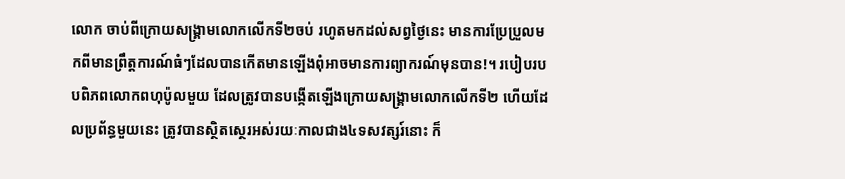លោក ចាប់ពីក្រោយសង្រ្គាមលោកលើកទី២ចប់ រហូតមកដល់សព្វថ្ងៃនេះ មានការប្រែប្រួលមកពីមានព្រឹត្តការណ៍ធំៗដែលបានកើតមានឡើងពុំអាចមានការព្យាករណ៍មុនបាន!។ របៀបរបបពិភពលោកពហុប៉ូលមួយ ដែលត្រូវបានបង្កើតឡើងក្រោយសង្រ្គាមលោកលើកទី២ ហើយដែលប្រព័ន្ធមួយនេះ ត្រូវបានស្ថិតស្ថេរអស់រយៈកាលជាង៤ទសវត្សរ៍នោះ ក៏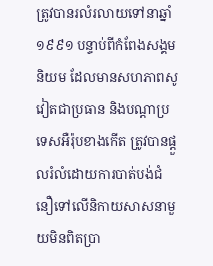ត្រូវបានរលំរលាយទៅនាឆ្នាំ១៩៩១ បន្ទាប់ពីកំពែងសង្គមនិយម ដែលមានសហភាពសូវៀតជាប្រធាន និងបណ្ដាប្រទេសអឺរ៉ុបខាងកើត ត្រូវបានផ្ដួលរំលំដោយការបាត់បង់ជំនឿទៅលើនិកាយសាសនាមួយមិនពិតប្រា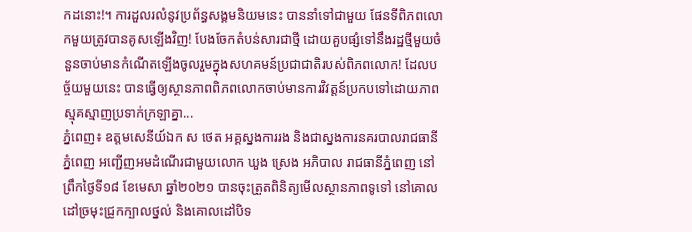កដនោះ!។ ការដួលរលំនូវប្រព័ន្ធសង្គមនិយមនេះ បាននាំទៅជាមួយ ផែនទីពិភពលោកមួយត្រូវបានគូសឡើងវិញ! បែងចែកតំបន់សារជាថ្មី ដោយគួបផ្សំទៅនឹងរដ្ឋថ្មីមួយចំនួនចាប់មានកំណើតឡើងចូលរួមក្នុងសហគមន៍ប្រជាជាតិរបស់ពិភពលោក! ដែលបច្ច័យមួយនេះ បានធ្វើឲ្យស្ថានភាពពិភពលោកចាប់មានការវិវត្តន៍ប្រកបទៅដោយភាពស្មុគស្មាញប្រទាក់ក្រឡាគ្នា...
ភ្នំពេញ៖ ឧត្តមសេនីយ៍ឯក ស ថេត អគ្គស្នងការរង និងជាស្នងការនគរបាលរាជធានីភ្នំពេញ អញ្ជេីញអមដំណេីរជាមួយលោក ឃួង ស្រេង អភិបាល រាជធានីភ្នំពេញ នៅព្រឹកថ្ងៃទី១៨ ខែមេសា ឆ្នាំ២០២១ បានចុះត្រួតពិនិត្យមេីលស្ថានភាពទូទៅ នៅគោលដៅច្រមុះជ្រូកក្បាលថ្នល់ និងគោលដៅបិទ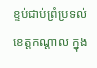ខ្ទប់ជាប់ព្រំប្រទល់ខេត្តកណ្តាល ក្នុង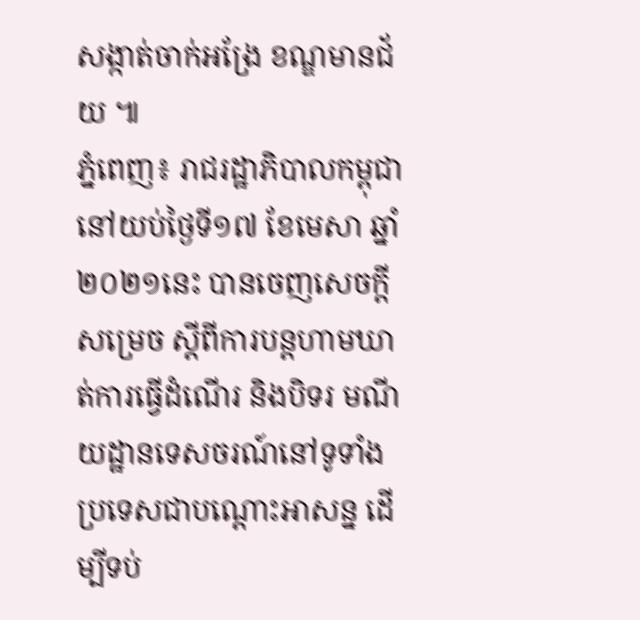សង្កាត់ចាក់អង្រែ ខណ្ឌមានជ័យ ៕
ភ្នំពេញ៖ រាជរដ្ឋាភិបាលកម្ពុជា នៅយប់ថ្ងៃទី១៧ ខែមេសា ឆ្នាំ២០២១នេះ បានចេញសេចក្តីសម្រេច ស្តីពីការបន្តហាមឃាត់ការធ្វើដំណើរ និងបិទរ មណីយដ្ឋានទេសចរណ៍នៅទូទាំងប្រទេសជាបណ្ដោះអាសន្ន ដើម្បីទប់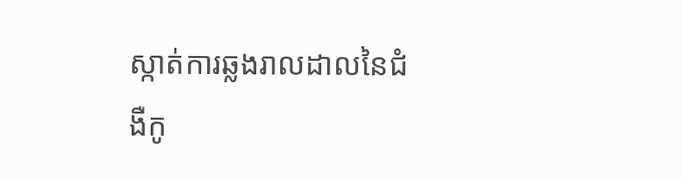ស្កាត់ការឆ្លងរាលដាលនៃជំងឺកូ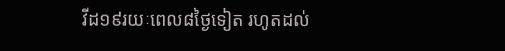វីដ១៩រយៈពេល៨ថ្ងៃទៀត រហូតដល់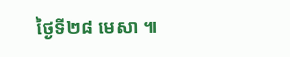ថ្ងៃទី២៨ មេសា ៕